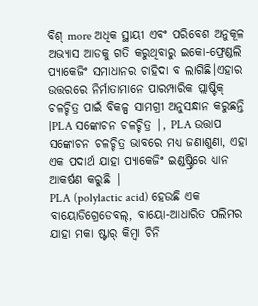ବିଶ୍ more ଅଧିକ ସ୍ଥାୟୀ ଏବଂ ପରିବେଶ ଅନୁକୂଳ ଅଭ୍ୟାସ ଆଡକୁ ଗତି କରୁଥିବାରୁ ଇକୋ-ଫ୍ରେଣ୍ଡଲି ପ୍ୟାକେଜିଂ ସମାଧାନର ଚାହିଦା ବ ଲାଗିଛି।ଏହାର ଉତ୍ତରରେ ନିର୍ମାତାମାନେ ପାରମ୍ପାରିକ ପ୍ଲାଷ୍ଟିକ୍ ଚଳଚ୍ଚିତ୍ର ପାଇଁ ବିକଳ୍ପ ସାମଗ୍ରୀ ଅନୁସନ୍ଧାନ କରୁଛନ୍ତି |PLA ସଙ୍କୋଚନ ଚଳଚ୍ଚିତ୍ର |, PLA ଉତ୍ତାପ ସଙ୍କୋଚନ ଚଳଚ୍ଚିତ୍ର ଭାବରେ ମଧ୍ୟ ଜଣାଶୁଣା, ଏହା ଏକ ପଦାର୍ଥ ଯାହା ପ୍ୟାକେଜିଂ ଇଣ୍ଡଷ୍ଟ୍ରିରେ ଧ୍ୟାନ ଆକର୍ଷଣ କରୁଛି |
PLA (polylactic acid) ହେଉଛି ଏକ ବାୟୋଡିଗ୍ରେଡେବଲ୍, ବାୟୋ-ଆଧାରିତ ପଲିମର ଯାହା ମକା ଷ୍ଟାର୍ କିମ୍ବା ଚିନି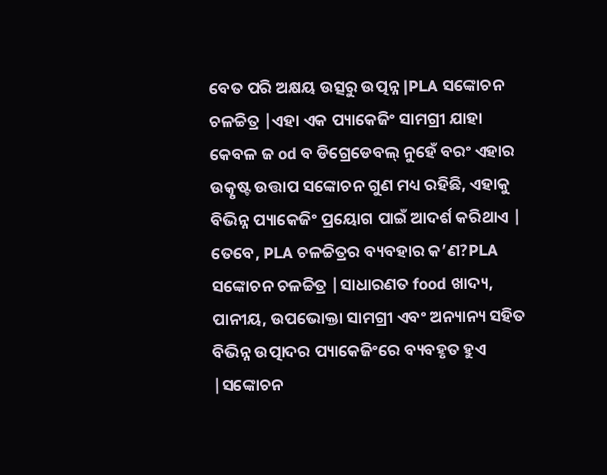ବେତ ପରି ଅକ୍ଷୟ ଉତ୍ସରୁ ଉତ୍ପନ୍ନ |PLA ସଙ୍କୋଚନ ଚଳଚ୍ଚିତ୍ର |ଏହା ଏକ ପ୍ୟାକେଜିଂ ସାମଗ୍ରୀ ଯାହା କେବଳ ଜ od ବ ଡିଗ୍ରେଡେବଲ୍ ନୁହେଁ ବରଂ ଏହାର ଉତ୍କୃଷ୍ଟ ଉତ୍ତାପ ସଙ୍କୋଚନ ଗୁଣ ମଧ୍ୟ ରହିଛି, ଏହାକୁ ବିଭିନ୍ନ ପ୍ୟାକେଜିଂ ପ୍ରୟୋଗ ପାଇଁ ଆଦର୍ଶ କରିଥାଏ |
ତେବେ, PLA ଚଳଚ୍ଚିତ୍ରର ବ୍ୟବହାର କ’ଣ?PLA ସଙ୍କୋଚନ ଚଳଚ୍ଚିତ୍ର |ସାଧାରଣତ food ଖାଦ୍ୟ, ପାନୀୟ, ଉପଭୋକ୍ତା ସାମଗ୍ରୀ ଏବଂ ଅନ୍ୟାନ୍ୟ ସହିତ ବିଭିନ୍ନ ଉତ୍ପାଦର ପ୍ୟାକେଜିଂରେ ବ୍ୟବହୃତ ହୁଏ |ସଙ୍କୋଚନ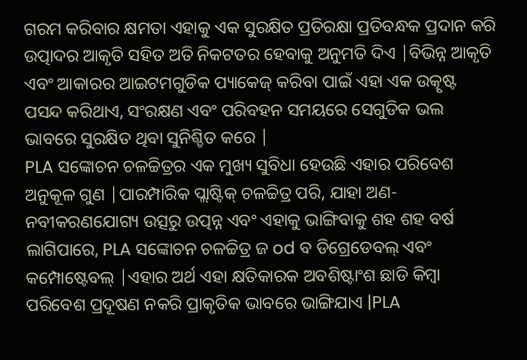ଗରମ କରିବାର କ୍ଷମତା ଏହାକୁ ଏକ ସୁରକ୍ଷିତ ପ୍ରତିରକ୍ଷା ପ୍ରତିବନ୍ଧକ ପ୍ରଦାନ କରି ଉତ୍ପାଦର ଆକୃତି ସହିତ ଅତି ନିକଟତର ହେବାକୁ ଅନୁମତି ଦିଏ |ବିଭିନ୍ନ ଆକୃତି ଏବଂ ଆକାରର ଆଇଟମଗୁଡିକ ପ୍ୟାକେଜ୍ କରିବା ପାଇଁ ଏହା ଏକ ଉତ୍କୃଷ୍ଟ ପସନ୍ଦ କରିଥାଏ, ସଂରକ୍ଷଣ ଏବଂ ପରିବହନ ସମୟରେ ସେଗୁଡିକ ଭଲ ଭାବରେ ସୁରକ୍ଷିତ ଥିବା ସୁନିଶ୍ଚିତ କରେ |
PLA ସଙ୍କୋଚନ ଚଳଚ୍ଚିତ୍ରର ଏକ ମୁଖ୍ୟ ସୁବିଧା ହେଉଛି ଏହାର ପରିବେଶ ଅନୁକୂଳ ଗୁଣ |ପାରମ୍ପାରିକ ପ୍ଲାଷ୍ଟିକ୍ ଚଳଚ୍ଚିତ୍ର ପରି, ଯାହା ଅଣ-ନବୀକରଣଯୋଗ୍ୟ ଉତ୍ସରୁ ଉତ୍ପନ୍ନ ଏବଂ ଏହାକୁ ଭାଙ୍ଗିବାକୁ ଶହ ଶହ ବର୍ଷ ଲାଗିପାରେ, PLA ସଙ୍କୋଚନ ଚଳଚ୍ଚିତ୍ର ଜ od ବ ଡିଗ୍ରେଡେବଲ୍ ଏବଂ କମ୍ପୋଷ୍ଟେବଲ୍ |ଏହାର ଅର୍ଥ ଏହା କ୍ଷତିକାରକ ଅବଶିଷ୍ଟାଂଶ ଛାଡି କିମ୍ବା ପରିବେଶ ପ୍ରଦୂଷଣ ନକରି ପ୍ରାକୃତିକ ଭାବରେ ଭାଙ୍ଗିଯାଏ |PLA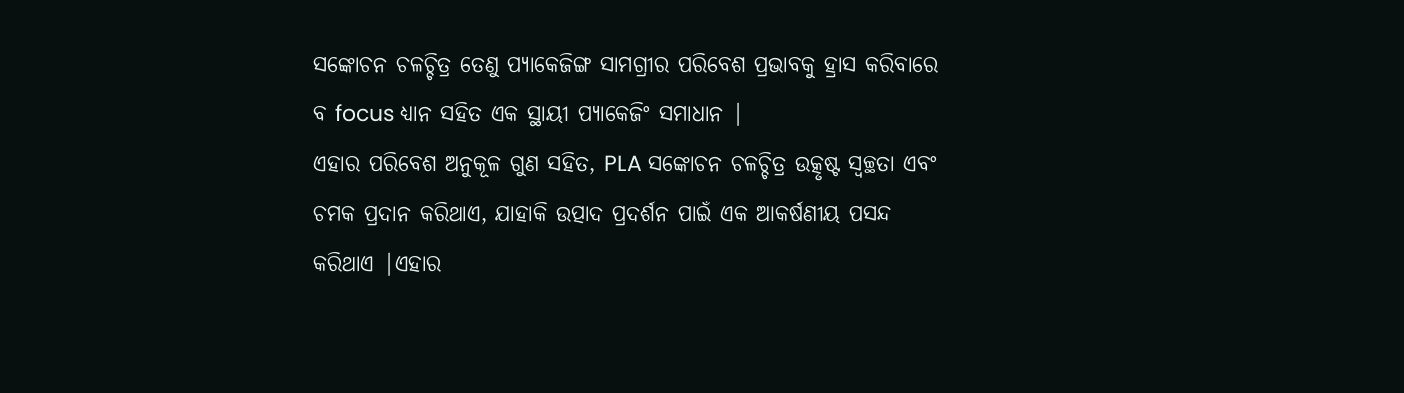ସଙ୍କୋଚନ ଚଳଚ୍ଚିତ୍ର ତେଣୁ ପ୍ୟାକେଜିଙ୍ଗ ସାମଗ୍ରୀର ପରିବେଶ ପ୍ରଭାବକୁ ହ୍ରାସ କରିବାରେ ବ focus ଧ୍ୟାନ ସହିତ ଏକ ସ୍ଥାୟୀ ପ୍ୟାକେଜିଂ ସମାଧାନ |
ଏହାର ପରିବେଶ ଅନୁକୂଳ ଗୁଣ ସହିତ, PLA ସଙ୍କୋଚନ ଚଳଚ୍ଚିତ୍ର ଉତ୍କୃଷ୍ଟ ସ୍ୱଚ୍ଛତା ଏବଂ ଚମକ ପ୍ରଦାନ କରିଥାଏ, ଯାହାକି ଉତ୍ପାଦ ପ୍ରଦର୍ଶନ ପାଇଁ ଏକ ଆକର୍ଷଣୀୟ ପସନ୍ଦ କରିଥାଏ |ଏହାର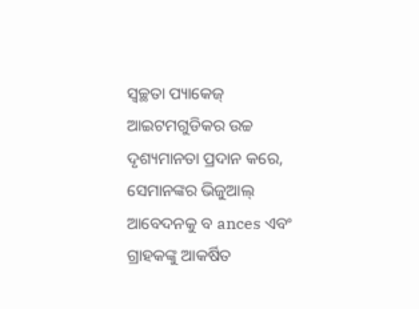ସ୍ୱଚ୍ଛତା ପ୍ୟାକେଜ୍ ଆଇଟମଗୁଡିକର ଉଚ୍ଚ ଦୃଶ୍ୟମାନତା ପ୍ରଦାନ କରେ, ସେମାନଙ୍କର ଭିଜୁଆଲ୍ ଆବେଦନକୁ ବ ances ଏବଂ ଗ୍ରାହକଙ୍କୁ ଆକର୍ଷିତ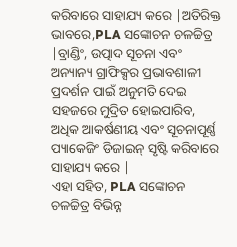କରିବାରେ ସାହାଯ୍ୟ କରେ |ଅତିରିକ୍ତ ଭାବରେ,PLA ସଙ୍କୋଚନ ଚଳଚ୍ଚିତ୍ର |ବ୍ରାଣ୍ଡିଂ, ଉତ୍ପାଦ ସୂଚନା ଏବଂ ଅନ୍ୟାନ୍ୟ ଗ୍ରାଫିକ୍ସର ପ୍ରଭାବଶାଳୀ ପ୍ରଦର୍ଶନ ପାଇଁ ଅନୁମତି ଦେଇ ସହଜରେ ମୁଦ୍ରିତ ହୋଇପାରିବ, ଅଧିକ ଆକର୍ଷଣୀୟ ଏବଂ ସୂଚନାପୂର୍ଣ୍ଣ ପ୍ୟାକେଜିଂ ଡିଜାଇନ୍ ସୃଷ୍ଟି କରିବାରେ ସାହାଯ୍ୟ କରେ |
ଏହା ସହିତ, PLA ସଙ୍କୋଚନ ଚଳଚ୍ଚିତ୍ର ବିଭିନ୍ନ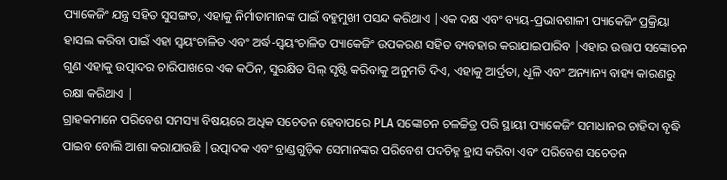ପ୍ୟାକେଜିଂ ଯନ୍ତ୍ର ସହିତ ସୁସଙ୍ଗତ, ଏହାକୁ ନିର୍ମାତାମାନଙ୍କ ପାଇଁ ବହୁମୁଖୀ ପସନ୍ଦ କରିଥାଏ |ଏକ ଦକ୍ଷ ଏବଂ ବ୍ୟୟ-ପ୍ରଭାବଶାଳୀ ପ୍ୟାକେଜିଂ ପ୍ରକ୍ରିୟା ହାସଲ କରିବା ପାଇଁ ଏହା ସ୍ୱୟଂଚାଳିତ ଏବଂ ଅର୍ଦ୍ଧ-ସ୍ୱୟଂଚାଳିତ ପ୍ୟାକେଜିଂ ଉପକରଣ ସହିତ ବ୍ୟବହାର କରାଯାଇପାରିବ |ଏହାର ଉତ୍ତାପ ସଙ୍କୋଚନ ଗୁଣ ଏହାକୁ ଉତ୍ପାଦର ଚାରିପାଖରେ ଏକ କଠିନ, ସୁରକ୍ଷିତ ସିଲ୍ ସୃଷ୍ଟି କରିବାକୁ ଅନୁମତି ଦିଏ, ଏହାକୁ ଆର୍ଦ୍ରତା, ଧୂଳି ଏବଂ ଅନ୍ୟାନ୍ୟ ବାହ୍ୟ କାରଣରୁ ରକ୍ଷା କରିଥାଏ |
ଗ୍ରାହକମାନେ ପରିବେଶ ସମସ୍ୟା ବିଷୟରେ ଅଧିକ ସଚେତନ ହେବାପରେ PLA ସଙ୍କୋଚନ ଚଳଚ୍ଚିତ୍ର ପରି ସ୍ଥାୟୀ ପ୍ୟାକେଜିଂ ସମାଧାନର ଚାହିଦା ବୃଦ୍ଧି ପାଇବ ବୋଲି ଆଶା କରାଯାଉଛି |ଉତ୍ପାଦକ ଏବଂ ବ୍ରାଣ୍ଡଗୁଡ଼ିକ ସେମାନଙ୍କର ପରିବେଶ ପଦଚିହ୍ନ ହ୍ରାସ କରିବା ଏବଂ ପରିବେଶ ସଚେତନ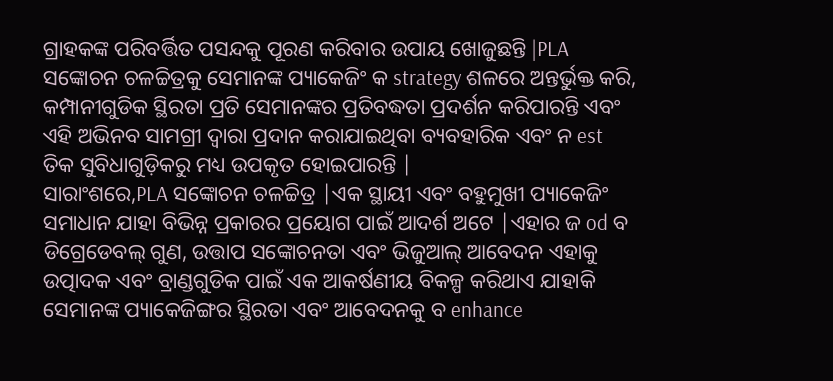ଗ୍ରାହକଙ୍କ ପରିବର୍ତ୍ତିତ ପସନ୍ଦକୁ ପୂରଣ କରିବାର ଉପାୟ ଖୋଜୁଛନ୍ତି |PLA ସଙ୍କୋଚନ ଚଳଚ୍ଚିତ୍ରକୁ ସେମାନଙ୍କ ପ୍ୟାକେଜିଂ କ strategy ଶଳରେ ଅନ୍ତର୍ଭୁକ୍ତ କରି, କମ୍ପାନୀଗୁଡିକ ସ୍ଥିରତା ପ୍ରତି ସେମାନଙ୍କର ପ୍ରତିବଦ୍ଧତା ପ୍ରଦର୍ଶନ କରିପାରନ୍ତି ଏବଂ ଏହି ଅଭିନବ ସାମଗ୍ରୀ ଦ୍ୱାରା ପ୍ରଦାନ କରାଯାଇଥିବା ବ୍ୟବହାରିକ ଏବଂ ନ est ତିକ ସୁବିଧାଗୁଡ଼ିକରୁ ମଧ୍ୟ ଉପକୃତ ହୋଇପାରନ୍ତି |
ସାରାଂଶରେ,PLA ସଙ୍କୋଚନ ଚଳଚ୍ଚିତ୍ର |ଏକ ସ୍ଥାୟୀ ଏବଂ ବହୁମୁଖୀ ପ୍ୟାକେଜିଂ ସମାଧାନ ଯାହା ବିଭିନ୍ନ ପ୍ରକାରର ପ୍ରୟୋଗ ପାଇଁ ଆଦର୍ଶ ଅଟେ |ଏହାର ଜ od ବ ଡିଗ୍ରେଡେବଲ୍ ଗୁଣ, ଉତ୍ତାପ ସଙ୍କୋଚନତା ଏବଂ ଭିଜୁଆଲ୍ ଆବେଦନ ଏହାକୁ ଉତ୍ପାଦକ ଏବଂ ବ୍ରାଣ୍ଡଗୁଡିକ ପାଇଁ ଏକ ଆକର୍ଷଣୀୟ ବିକଳ୍ପ କରିଥାଏ ଯାହାକି ସେମାନଙ୍କ ପ୍ୟାକେଜିଙ୍ଗର ସ୍ଥିରତା ଏବଂ ଆବେଦନକୁ ବ enhance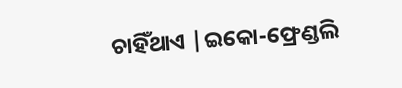ଚାହିଁଥାଏ |ଇକୋ-ଫ୍ରେଣ୍ଡଲି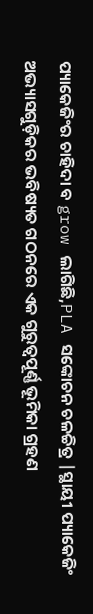ପ୍ୟାକେଜିଂର ଚାହିଦା ବ grow ଲାଗିଛି,PLA ସଙ୍କୋଚନ ଚଳଚ୍ଚିତ୍ର |ସ୍ଥାୟୀ ପ୍ୟାକେଜିଂ ଅଭ୍ୟାସଗୁଡ଼ିକର ଭବିଷ୍ୟତ ଗଠନରେ ଏକ ଗୁରୁତ୍ୱପୂର୍ଣ୍ଣ ଭୂମିକା ଗ୍ରହଣ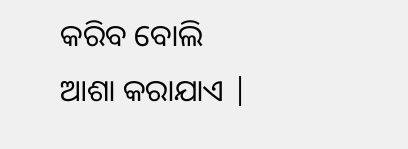କରିବ ବୋଲି ଆଶା କରାଯାଏ |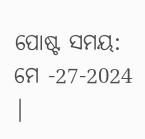ପୋଷ୍ଟ ସମୟ: ମେ -27-2024 |